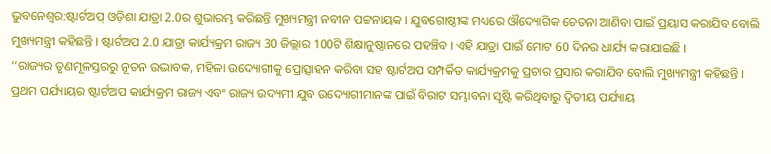ଭୁବନେଶ୍ବର:ଷ୍ଟାର୍ଟଅପ୍ ଓଡ଼ିଶା ଯାତ୍ରା 2.0ର ଶୁଭାରମ୍ଭ କରିଛନ୍ତି ମୁଖ୍ୟମନ୍ତ୍ରୀ ନବୀନ ପଟ୍ଟନାୟକ । ଯୁବଗୋଷ୍ଠୀଙ୍କ ମଧ୍ୟରେ ଔଦ୍ୟୋଗିକ ଚେତନା ଆଣିବା ପାଇଁ ପ୍ରୟାସ କରାଯିବ ବୋଲି ମୁଖ୍ୟମନ୍ତ୍ରୀ କହିଛନ୍ତି । ଷ୍ଟାର୍ଟଅପ 2.0 ଯାତ୍ରା କାର୍ଯ୍ୟକ୍ରମ ରାଜ୍ୟ 30 ଜିଲ୍ଲାର 100ଟି ଶିକ୍ଷାନୁଷ୍ଠାନରେ ପହଞ୍ଚିବ । ଏହି ଯାତ୍ରା ପାଇଁ ମୋଟ 60 ଦିନର ଧାର୍ଯ୍ୟ କରାଯାଇଛି ।
‘‘ରାଜ୍ୟର ତୃଣମୂଳସ୍ତରରୁ ନୂତନ ଉଦ୍ଭାବକ, ମହିଳା ଉଦ୍ୟୋଗୀକୁ ପ୍ରୋତ୍ସାହନ କରିବା ସହ ଷ୍ଟାର୍ଟଅପ ସମ୍ପର୍କିତ କାର୍ଯ୍ୟକ୍ରମକୁ ପ୍ରଚାର ପ୍ରସାର କରାଯିବ ବୋଲି ମୁଖ୍ୟମନ୍ତ୍ରୀ କହିଛନ୍ତି । ପ୍ରଥମ ପର୍ଯ୍ୟାୟର ଷ୍ଟାର୍ଟଅପ କାର୍ଯ୍ୟକ୍ରମ ରାଜ୍ୟ ଏବଂ ରାଜ୍ୟ ଉଦ୍ୟମୀ ଯୁବ ଉଦ୍ୟୋଗୀମାନଙ୍କ ପାଇଁ ବିରାଟ ସମ୍ଭାବନା ସୃଷ୍ଟି କରିଥିବାରୁ ଦ୍ଵିତୀୟ ପର୍ଯ୍ୟାୟ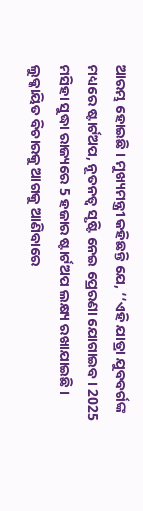ଆରମ୍ଭ ହୋଇଛି । ମୁଖ୍ୟମନ୍ତ୍ରୀ କହିଛନ୍ତି ଯେ, ‘‘ଏହି ଯାତ୍ରା ଯୁବବର୍ଗଙ୍କ ମଧ୍ୟରେ ଷ୍ଟାର୍ଟଅପ, ନୂତନତ୍ବ ସୃଷ୍ଟି ନେଇ ପ୍ରେରଣା ଯୋଗାଇବ । 2025 ମସିହା ସୁଦ୍ଧା ରାଜ୍ୟରେ 5 ହଜାର ଷ୍ଟାର୍ଟଅପ ଲକ୍ଷ୍ୟ ରଖାଯାଇଛି । ଲୁକ୍କାୟିତ ବିଚାରକୁ ଆଗକୁ ଆଣିବାରେ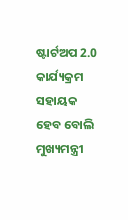ଷ୍ଟାର୍ଟଅପ 2.0 କାର୍ଯ୍ୟକ୍ରମ ସହାୟକ ହେବ ବୋଲି ମୁଖ୍ୟମନ୍ତ୍ରୀ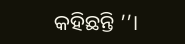କହିଛନ୍ତି ’’।